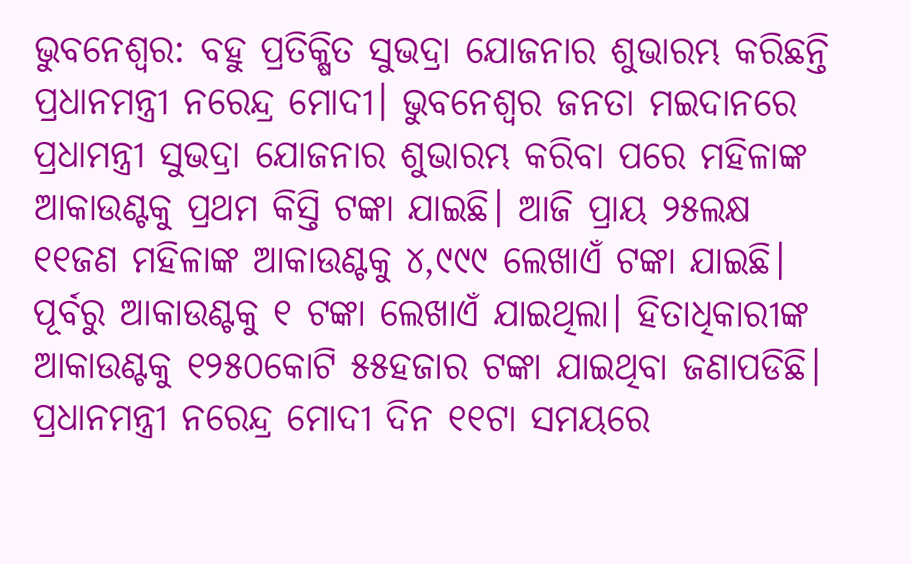ଭୁବନେଶ୍ୱର: ବହୁ ପ୍ରତିକ୍ଷିତ ସୁଭଦ୍ରା ଯୋଜନାର ଶୁଭାରମ୍ଭ କରିଛନ୍ତି ପ୍ରଧାନମନ୍ତ୍ରୀ ନରେନ୍ଦ୍ର ମୋଦୀ। ଭୁବନେଶ୍ବର ଜନତା ମଇଦାନରେ ପ୍ରଧାମନ୍ତ୍ରୀ ସୁଭଦ୍ରା ଯୋଜନାର ଶୁଭାରମ୍ଭ କରିବା ପରେ ମହିଳାଙ୍କ ଆକାଉଣ୍ଟକୁ ପ୍ରଥମ କିସ୍ତି ଟଙ୍କା ଯାଇଛି। ଆଜି ପ୍ରାୟ ୨୫ଲକ୍ଷ ୧୧ଜଣ ମହିଳାଙ୍କ ଆକାଉଣ୍ଟକୁ ୪,୯୯୯ ଲେଖାଏଁ ଟଙ୍କା ଯାଇଛି। ପୂର୍ବରୁ ଆକାଉଣ୍ଟକୁ ୧ ଟଙ୍କା ଲେଖାଏଁ ଯାଇଥିଲା। ହିତାଧିକାରୀଙ୍କ ଆକାଉଣ୍ଟକୁ ୧୨୫୦କୋଟି ୫୫ହଜାର ଟଙ୍କା ଯାଇଥିବା ଜଣାପଡିଛି। ପ୍ରଧାନମନ୍ତ୍ରୀ ନରେନ୍ଦ୍ର ମୋଦୀ ଦିନ ୧୧ଟା ସମୟରେ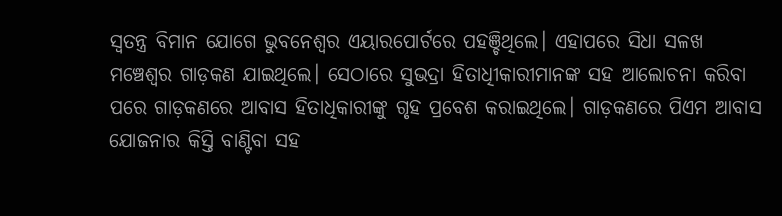ସ୍ବତନ୍ତ୍ର ବିମାନ ଯୋଗେ ଭୁବନେଶ୍ବର ଏୟାରପୋର୍ଟରେ ପହଞ୍ଚିଥିଲେ। ଏହାପରେ ସିଧା ସଳଖ ମଞ୍ଚେଶ୍ୱର ଗାଡ଼କଣ ଯାଇଥିଲେ। ସେଠାରେ ସୁଭଦ୍ରା ହିତାଧିୀକାରୀମାନଙ୍କ ସହ ଆଲୋଚନା କରିବା ପରେ ଗାଡ଼କଣରେ ଆବାସ ହିତାଧିକାରୀଙ୍କୁ ଗୃହ ପ୍ରବେଶ କରାଇଥିଲେ। ଗାଡ଼କଣରେ ପିଏମ ଆବାସ ଯୋଜନାର କିସ୍ତି ବାଣ୍ଟିବା ସହ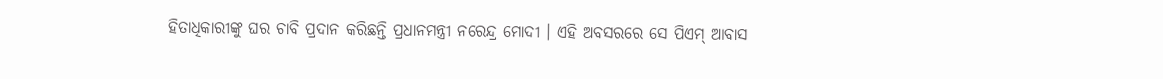ହିତାଧିକାରୀଙ୍କୁ ଘର ଚାବି ପ୍ରଦାନ କରିଛନ୍ତି ପ୍ରଧାନମନ୍ତ୍ରୀ ନରେନ୍ଦ୍ର ମୋଦୀ । ଏହି ଅବସରରେ ସେ ପିଏମ୍ ଆବାସ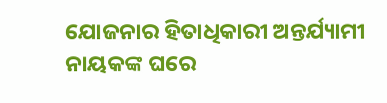ଯୋଜନାର ହିତାଧିକାରୀ ଅନ୍ତର୍ଯ୍ୟାମୀ ନାୟକଙ୍କ ଘରେ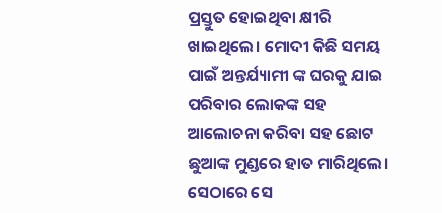ପ୍ରସ୍ତୁତ ହୋଇଥିବା କ୍ଷୀରି ଖାଇଥିଲେ। ମୋଦୀ କିଛି ସମୟ ପାଇଁ ଅନ୍ତର୍ଯ୍ୟାମୀ ଙ୍କ ଘରକୁ ଯାଇ ପରିବାର ଲୋକଙ୍କ ସହ ଆଲୋଚନା କରିବା ସହ ଛୋଟ ଛୁଆଙ୍କ ମୁଣ୍ଡରେ ହାତ ମାରିଥିଲେ। ସେଠାରେ ସେ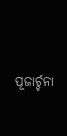ପୂଜାର୍ଚ୍ଚନା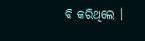ବି କରିଥିଲେ ।